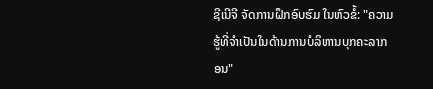ຊີເນີຈີ ຈັດການຝຶກອົບຮົມ ໃນຫົວຂໍ້: "ຄວາມຮູ້ທີ່ຈໍາເປັນໃນດ້ານການບໍລິຫານບຸກຄະລາກອນ"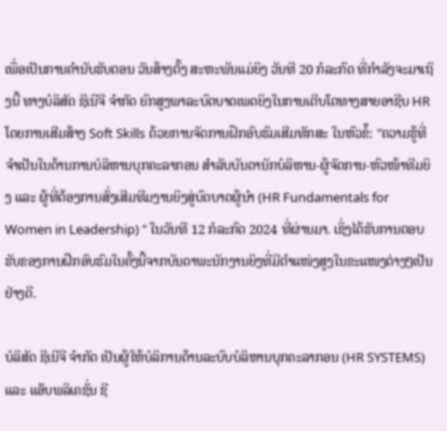ເພື່ອເປັນການຄໍານັບຮັບຕອນ ວັນສ້າງຕັ້ງ ສະຫະພັນແມ່ຍິງ ວັນທີ 20 ກໍລະກົດ ທີ່ກຳລັງຈະມາເຖິງນີ້ ທາງບໍລິສັດ ຊີເນີຈີ ຈຳກັດ ຍົກສູງພາລະບົດບາດເພດຍິງໃນການເຕີບໂຕທາງສາຍອາຊີບ HR ໂດຍການເສີມສ້າງ Soft Skills ດ້ວຍການຈັດການຝຶກອົບຮົມເສີມທັກສະ ໃນຫົວຂໍ໊: "ຄວາມຮູ້ທີ່ຈໍາເປັນໃນດ້ານການບໍລິຫານບຸກຄະລາກອນ ສໍາລັບບັນດານັກບໍລິຫານ-ຜູ້ຈັດການ-ຫົວໜ້າທີມຍິງ ແລະ ຜູ້ທີ່ຕ້ອງການສົ່ງເສີມທີມງານຍິງສູ່ບົດບາດຜູ້ນໍາ (HR Fundamentals for Women in Leadership) " ໃນວັນທີ 12 ກໍລະກົດ 2024 ທີ່ຜ່ານມາ. ເຊິ່ງໄດ້ຮັບການຕອບຮັບຂອງການຝຶກອົບຮົມໃນຄັ້ງນີ້ຈາກບັນດາພະນັກງານຍິງທີ່ມີຕຳແໜ່ງສູງໃນຂະແໜງຕ່າງໆເປັນຢ່າງດີ.

ບໍລິສັດ ຊີເນີຈີ ຈຳກັດ ເປັນຜູ້ໃຫ້ບໍລິການດ້ານລະບົບບໍລິຫານບຸກຄະລາກອນ (HR SYSTEMS) ແລະ ແອັບພລິເຄຊັ່ນ ຊີ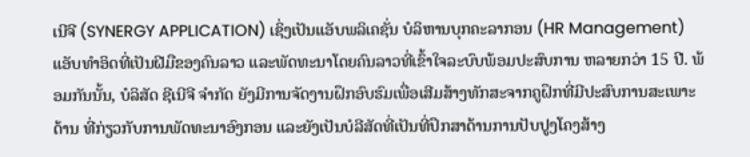ເນີຈີ (SYNERGY APPLICATION) ເຊິ່ງເປັນແອັບພລິເຄຊັ່ນ ບໍລິຫານບຸກຄະລາກອນ (HR Management) ແອັບທຳອິດທີ່ເປັນຝີມືຂອງຄົນລາວ ແລະພັດທະນາໂດຍຄົນລາວທີ່ເຂົ້າໃຈລະບົບພ້ອມປະສົບການ ຫລາຍກວ່າ 15 ປີ. ພ້ອມກັນນັ້ນ, ບໍລິສັດ ຊີເນີຈີ ຈຳກັດ ຍັງມີການຈັດງານຝຶກອົບຮົມເພື່ອເສີມສ້າງທັກສະຈາກຄູຝຶກທີ່ມີປະສົບການສະເພາະດ້ານ ທີ່ກ່ຽວກັບການພັດທະນາອົງກອນ ແລະຍັງເປັນບໍລີສັດທີ່ເປັນທີ່ປຶກສາດ້ານການປັບປູງໂຄງສ້າງ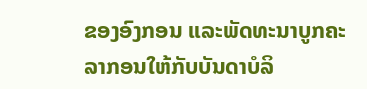ຂອງອົງກອນ ແລະພັດທະນາບູກຄະລາກອນໃຫ້ກັບບັນດາບໍລິ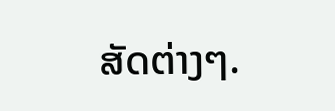ສັດຕ່າງໆ.